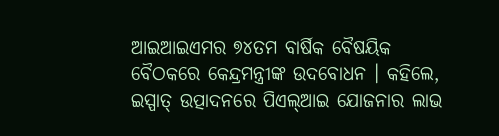ଆଇଆଇଏମର ୭୪ତମ ବାର୍ଷିକ ବୈଷୟିକ ବୈଠକରେ କେନ୍ଦ୍ରମନ୍ତ୍ରୀଙ୍କ ଉଦବୋଧନ । କହିଲେ, ଇସ୍ପାତ୍ ଉତ୍ପାଦନରେ ପିଏଲ୍ଆଇ ଯୋଜନାର ଲାଭ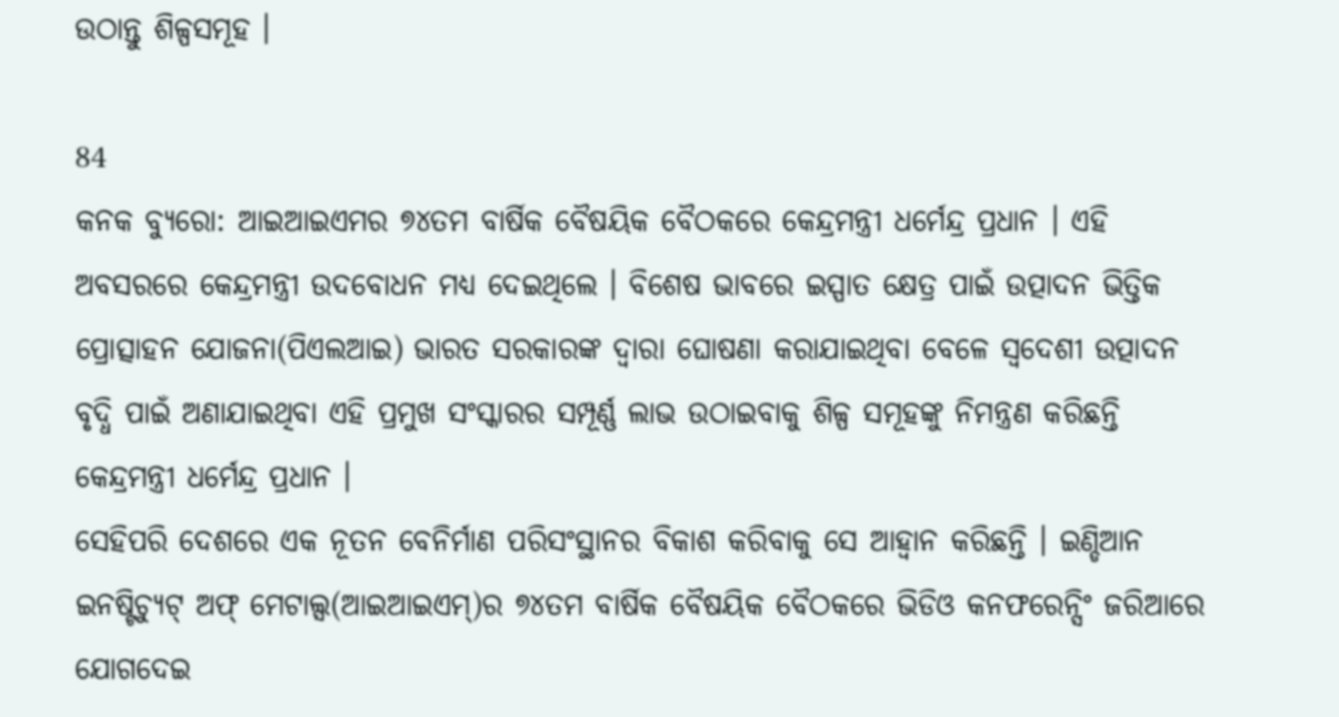ଉଠାନ୍ତୁ ଶିଳ୍ପସମୂହ ।

84
କନକ ବ୍ୟୁରୋ: ଆଇଆଇଏମର ୭୪ତମ ବାର୍ଷିକ ବୈଷୟିକ ବୈଠକରେ କେନ୍ଦ୍ରମନ୍ତ୍ରୀ ଧର୍ମେନ୍ଦ୍ର ପ୍ରଧାନ । ଏହି ଅବସରରେ କେନ୍ଦ୍ରମନ୍ତ୍ରୀ ଉଦବୋଧନ ମଧ୍ୟ ଦେଇଥିଲେ । ବିଶେଷ ଭାବରେ ଇସ୍ପାତ କ୍ଷେତ୍ର ପାଇଁ ଉତ୍ପାଦନ ଭିତ୍ତିକ ପ୍ରୋତ୍ସାହନ ଯୋଜନା(ପିଏଲଆଇ) ଭାରତ ସରକାରଙ୍କ ଦ୍ୱାରା ଘୋଷଣା କରାଯାଇଥିବା ବେଳେ ସ୍ୱଦେଶୀ ଉତ୍ପାଦନ ବୃଦ୍ଧି ପାଇଁ ଅଣାଯାଇଥିବା ଏହି ପ୍ରମୁଖ ସଂସ୍କାରର ସମ୍ପୂର୍ଣ୍ଣ ଲାଭ ଉଠାଇବାକୁ ଶିଳ୍ପ ସମୂହଙ୍କୁ ନିମନ୍ତ୍ରଣ କରିଛନ୍ତି କେନ୍ଦ୍ରମନ୍ତ୍ରୀ ଧର୍ମେନ୍ଦ୍ର ପ୍ରଧାନ ।
ସେହିପରି ଦେଶରେ ଏକ ନୂତନ ବେନିର୍ମାଣ ପରିସଂସ୍ଥାନର ବିକାଶ କରିବାକୁ ସେ ଆହ୍ୱାନ କରିଛନ୍ତି । ଇଣ୍ଡିଆନ ଇନଷ୍ଟିଚ୍ୟୁଟ୍ ଅଫ୍ ମେଟାଲ୍ସ(ଆଇଆଇଏମ୍)ର ୭୪ତମ ବାର୍ଷିକ ବୈଷୟିକ ବୈଠକରେ ଭିଡିଓ କନଫରେନ୍ସିଂ ଜରିଆରେ ଯୋଗଦେଇ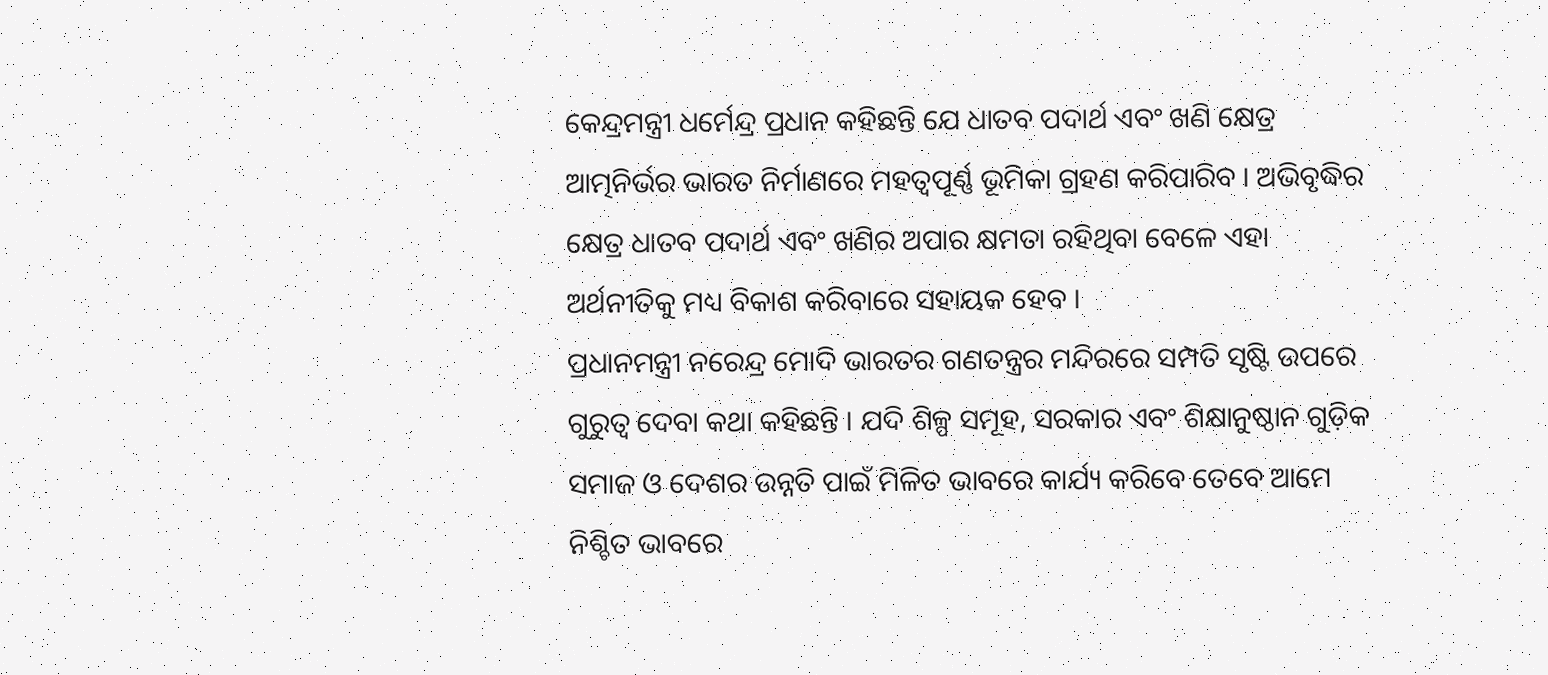କେନ୍ଦ୍ରମନ୍ତ୍ରୀ ଧର୍ମେନ୍ଦ୍ର ପ୍ରଧାନ କହିଛନ୍ତି ଯେ ଧାତବ ପଦାର୍ଥ ଏବଂ ଖଣି କ୍ଷେତ୍ର ଆତ୍ମନିର୍ଭର ଭାରତ ନିର୍ମାଣରେ ମହତ୍ୱପୂର୍ଣ୍ଣ ଭୂମିକା ଗ୍ରହଣ କରିପାରିବ । ଅଭିବୃଦ୍ଧିର କ୍ଷେତ୍ର ଧାତବ ପଦାର୍ଥ ଏବଂ ଖଣିର ଅପାର କ୍ଷମତା ରହିଥିବା ବେଳେ ଏହା ଅର୍ଥନୀତିକୁ ମଧ୍ୟ ବିକାଶ କରିବାରେ ସହାୟକ ହେବ ।
ପ୍ରଧାନମନ୍ତ୍ରୀ ନରେନ୍ଦ୍ର ମୋଦି ଭାରତର ଗଣତନ୍ତ୍ରର ମନ୍ଦିରରେ ସମ୍ପତି ସୃଷ୍ଟି ଉପରେ ଗୁରୁତ୍ୱ ଦେବା କଥା କହିଛନ୍ତି । ଯଦି ଶିଳ୍ପ ସମୂହ, ସରକାର ଏବଂ ଶିକ୍ଷାନୁଷ୍ଠାନ ଗୁଡ଼ିକ ସମାଜ ଓ ଦେଶର ଉନ୍ନତି ପାଇଁ ମିଳିତ ଭାବରେ କାର୍ଯ୍ୟ କରିବେ ତେବେ ଆମେ ନିଶ୍ଚିତ ଭାବରେ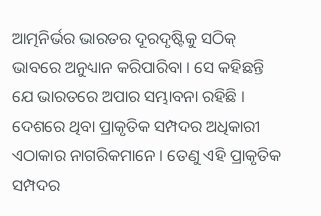ଆତ୍ମନିର୍ଭର ଭାରତର ଦୂରଦୃଷ୍ଟିକୁ ସଠିକ୍ ଭାବରେ ଅନୁଧ୍ୟାନ କରିପାରିବା । ସେ କହିଛନ୍ତି ଯେ ଭାରତରେ ଅପାର ସମ୍ଭାବନା ରହିଛି । ଦେଶରେ ଥିବା ପ୍ରାକୃତିକ ସମ୍ପଦର ଅଧିକାରୀ ଏଠାକାର ନାଗରିକମାନେ । ତେଣୁ ଏହି ପ୍ରାକୃତିକ ସମ୍ପଦର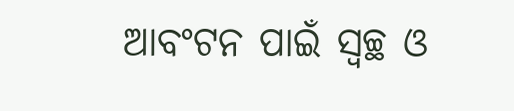ଆବଂଟନ ପାଇଁ ସ୍ୱଚ୍ଛ ଓ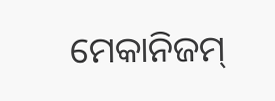ମେକାନିଜମ୍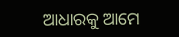ଆଧାରକୁ ଆମେ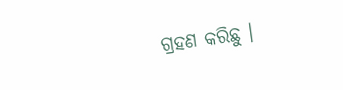ଗ୍ରହଣ କରିଛୁ ।